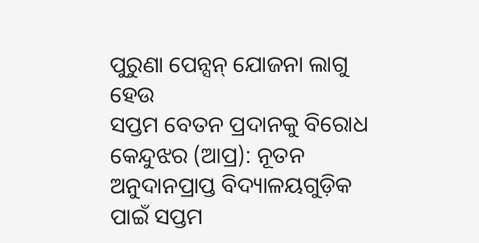ପୁରୁଣା ପେନ୍ସନ୍ ଯୋଜନା ଲାଗୁ ହେଉ
ସପ୍ତମ ବେତନ ପ୍ରଦାନକୁ ବିରୋଧ
କେନ୍ଦୁଝର (ଆପ୍ର): ନୂତନ ଅନୁଦାନପ୍ରାପ୍ତ ବିଦ୍ୟାଳୟଗୁଡ଼ିକ ପାଇଁ ସପ୍ତମ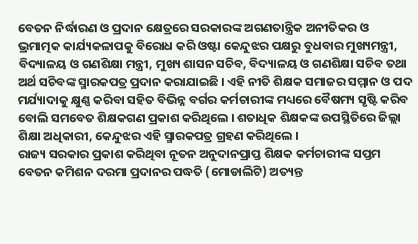ବେତନ ନିର୍ଦ୍ଧାରଣ ଓ ପ୍ରଦାନ କ୍ଷେତ୍ରରେ ସରକାରଙ୍କ ଅଗଣତାନ୍ତ୍ରିକ ଅନୀତିକର ଓ ଭ୍ରମାତ୍ମକ କାର୍ଯ୍ୟକଳାପକୁ ବିରୋଧ କରି ଓଷ୍ଟା କେନ୍ଦୁଝର ପକ୍ଷରୁ ବୁଧବାର ମୁଖ୍ୟମନ୍ତ୍ରୀ, ବିଦ୍ୟାଳୟ ଓ ଗଣଶିକ୍ଷା ମନ୍ତ୍ରୀ, ମୁଖ୍ୟ ଶାସନ ସଚିବ, ବିଦ୍ୟାଳୟ ଓ ଗଣଶିକ୍ଷା ସଚିବ ତଥା ଅର୍ଥ ସଚିବଙ୍କ ସ୍ମାରକପତ୍ର ପ୍ରଦାନ କରାଯାଇଛି । ଏହି ନୀତି ଶିକ୍ଷକ ସମାଜର ସମ୍ମାନ ଓ ପଦ ମର୍ଯ୍ୟାଦାକୁ କ୍ଷୁଣ୍ଣ କରିବା ସହିତ ବିଭିନ୍ନ ବର୍ଗର କର୍ମଚାରୀଙ୍କ ମଧ୍ୟରେ ବୈଷମ୍ୟ ସୃଷ୍ଟି କରିବ ବୋଲି ସମବେତ ଶିକ୍ଷକଗଣ ପ୍ରକାଶ କରିଥିଲେ । ଶତାଧିକ ଶିକ୍ଷକଙ୍କ ଉପସ୍ଥିତିରେ ଜିଲ୍ଲା ଶିକ୍ଷା ଅଧିକାରୀ, କେନ୍ଦୁଝର ଏହି ସ୍ମାରକପତ୍ର ଗ୍ରହଣ କରିଥିଲେ ।
ରାଜ୍ୟ ସରକାର ପ୍ରକାଶ କରିଥିବା ନୂତନ ଅନୁଦାନପ୍ରାପ୍ତ ଶିକ୍ଷକ କର୍ମଚାରୀଙ୍କ ସପ୍ତମ ବେତନ କମିଶନ ଦରମା ପ୍ରଦାନର ପଦ୍ଧତି (ମୋଡାଲିଟି) ଅତ୍ୟନ୍ତ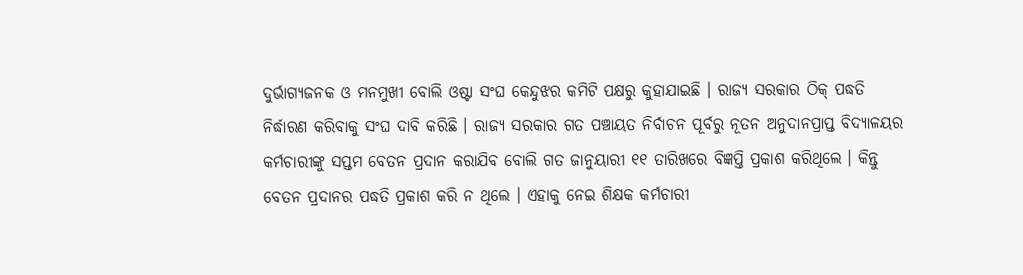ଦୁର୍ଭାଗ୍ୟଜନକ ଓ ମନମୁଖୀ ବୋଲି ଓଷ୍ଟା ସଂଘ କେନ୍ଦୁଝର କମିଟି ପକ୍ଷରୁ କୁହାଯାଇଛି । ରାଜ୍ୟ ସରକାର ଠିକ୍ ପଦ୍ଧତି ନିର୍ଦ୍ଧାରଣ କରିବାକୁ ସଂଘ ଦାବି କରିଛି । ରାଜ୍ୟ ସରକାର ଗତ ପଞ୍ଚାୟତ ନିର୍ବାଚନ ପୂର୍ବରୁ ନୂତନ ଅନୁଦାନପ୍ରାପ୍ତ ବିଦ୍ୟାଳୟର କର୍ମଚାରୀଙ୍କୁ ସପ୍ତମ ବେତନ ପ୍ରଦାନ କରାଯିବ ବୋଲି ଗତ ଜାନୁୟାରୀ ୧୧ ତାରିଖରେ ବିଜ୍ଞପ୍ତି ପ୍ରକାଶ କରିଥିଲେ । କିନ୍ତୁ ବେତନ ପ୍ରଦାନର ପଦ୍ଧତି ପ୍ରକାଶ କରି ନ ଥିଲେ । ଏହାକୁ ନେଇ ଶିକ୍ଷକ କର୍ମଚାରୀ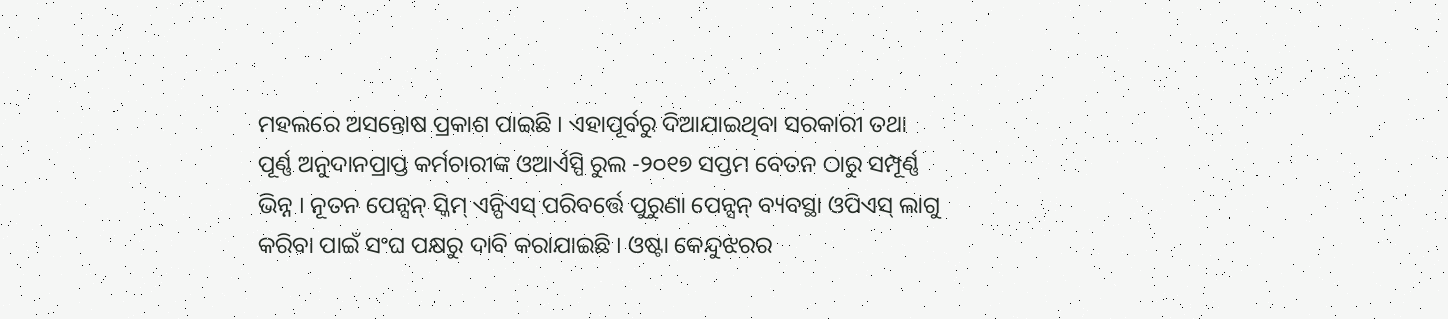ମହଲରେ ଅସନ୍ତୋଷ ପ୍ରକାଶ ପାଇଛି । ଏହାପୂର୍ବରୁ ଦିଆଯାଇଥିବା ସରକାରୀ ତଥା ପୂର୍ଣ୍ଣ ଅନୁଦାନପ୍ରାପ୍ତ କର୍ମଚାରୀଙ୍କ ଓଆର୍ଏସ୍ପି ରୁଲ -୨୦୧୭ ସପ୍ତମ ବେତନ ଠାରୁ ସମ୍ପୂର୍ଣ୍ଣ ଭିନ୍ନ । ନୂତନ ପେନ୍ସନ୍ ସ୍କିମ୍ ଏନ୍ପିଏସ୍ ପରିବର୍ତ୍ତେ ପୁରୁଣା ପେନ୍ସନ୍ ବ୍ୟବସ୍ଥା ଓପିଏସ୍ ଲାଗୁ କରିବା ପାଇଁ ସଂଘ ପକ୍ଷରୁ ଦାବି କରାଯାଇଛି । ଓଷ୍ଟା କେନ୍ଦୁଝରର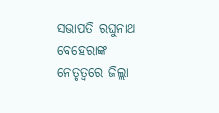ସଭାପତି ରଘୁନାଥ ବେହେରାଙ୍କ ନେତୃତ୍ୱରେ ଜିଲ୍ଲା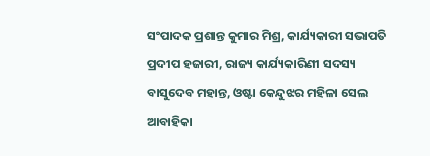ସଂପାଦକ ପ୍ରଶାନ୍ତ କୁମାର ମିଶ୍ର, କାର୍ଯ୍ୟକାରୀ ସଭାପତି ପ୍ରଦୀପ ହଜାରୀ, ରାଜ୍ୟ କାର୍ଯ୍ୟକାରିଣୀ ସଦସ୍ୟ ବାସୁଦେବ ମହାନ୍ତ, ଓଷ୍ଟା କେନ୍ଦୁଝର ମହିଳା ସେଲ ଆବାହିକା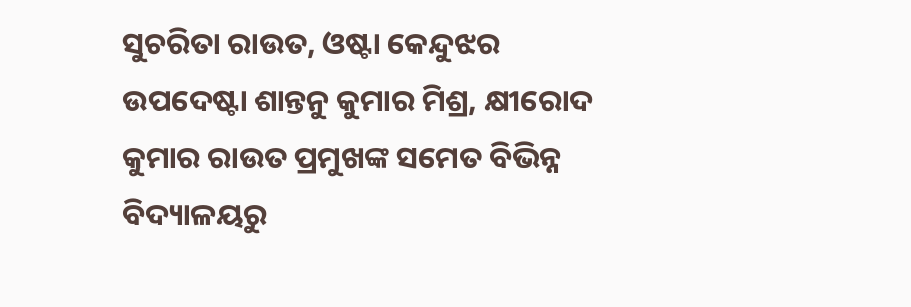ସୁଚରିତା ରାଉତ, ଓଷ୍ଟା କେନ୍ଦୁଝର ଉପଦେଷ୍ଟା ଶାନ୍ତନୁ କୁମାର ମିଶ୍ର, କ୍ଷୀରୋଦ କୁମାର ରାଉତ ପ୍ରମୁଖଙ୍କ ସମେତ ବିଭିନ୍ନ ବିଦ୍ୟାଳୟରୁ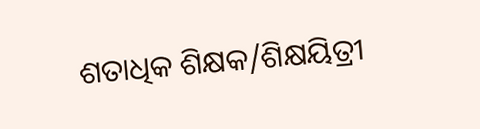ଶତାଧିକ ଶିକ୍ଷକ/ଶିକ୍ଷୟିତ୍ରୀ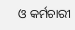ଓ କର୍ମଚାରୀ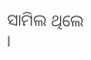ସାମିଲ ଥିଲେ ।